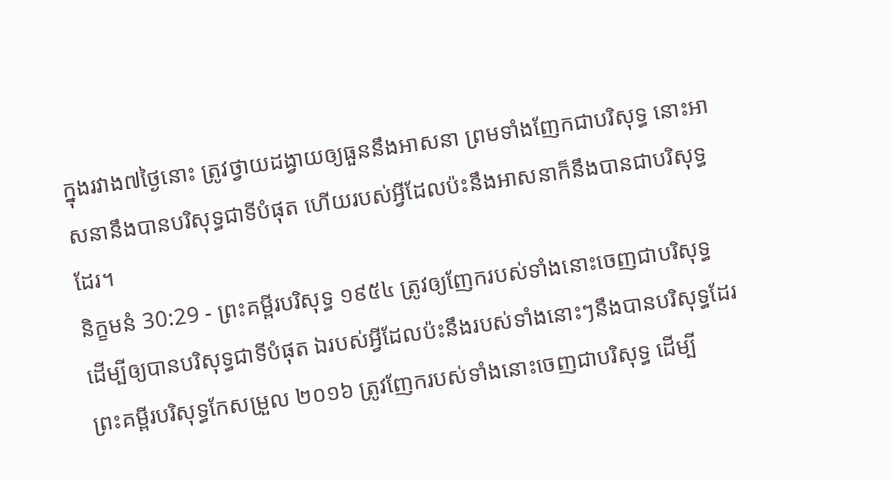ក្នុងរវាង៧ថ្ងៃនោះ ត្រូវថ្វាយដង្វាយឲ្យធួននឹងអាសនា ព្រមទាំងញែកជាបរិសុទ្ធ នោះអាសនានឹងបានបរិសុទ្ធជាទីបំផុត ហើយរបស់អ្វីដែលប៉ះនឹងអាសនាក៏នឹងបានជាបរិសុទ្ធដែរ។
និក្ខមនំ 30:29 - ព្រះគម្ពីរបរិសុទ្ធ ១៩៥៤ ត្រូវឲ្យញែករបស់ទាំងនោះចេញជាបរិសុទ្ធ ដើម្បីឲ្យបានបរិសុទ្ធជាទីបំផុត ឯរបស់អ្វីដែលប៉ះនឹងរបស់ទាំងនោះៗនឹងបានបរិសុទ្ធដែរ ព្រះគម្ពីរបរិសុទ្ធកែសម្រួល ២០១៦ ត្រូវញែករបស់ទាំងនោះចេញជាបរិសុទ្ធ ដើម្បី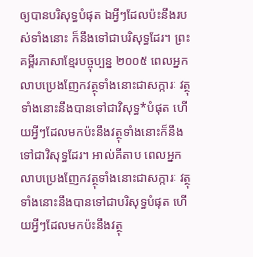ឲ្យបានបរិសុទ្ធបំផុត ឯអ្វីៗដែលប៉ះនឹងរបស់ទាំងនោះ ក៏នឹងទៅជាបរិសុទ្ធដែរ។ ព្រះគម្ពីរភាសាខ្មែរបច្ចុប្បន្ន ២០០៥ ពេលអ្នកលាបប្រេងញែកវត្ថុទាំងនោះជាសក្ការៈ វត្ថុទាំងនោះនឹងបានទៅជាវិសុទ្ធ*បំផុត ហើយអ្វីៗដែលមកប៉ះនឹងវត្ថុទាំងនោះក៏នឹងទៅជាវិសុទ្ធដែរ។ អាល់គីតាប ពេលអ្នកលាបប្រេងញែកវត្ថុទាំងនោះជាសក្ការៈ វត្ថុទាំងនោះនឹងបានទៅជាបរិសុទ្ធបំផុត ហើយអ្វីៗដែលមកប៉ះនឹងវត្ថុ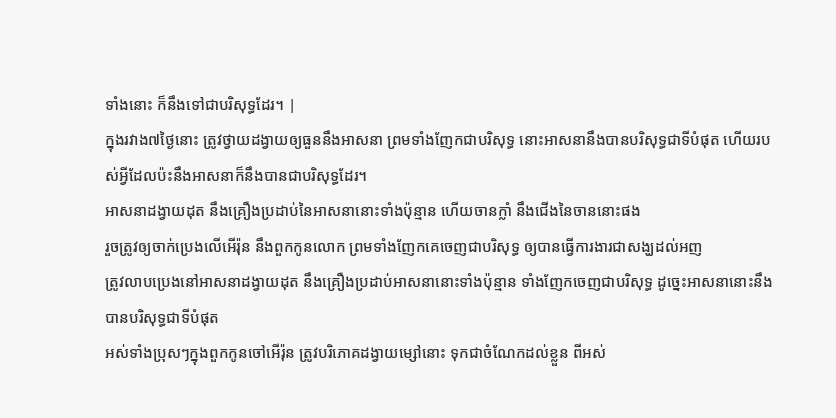ទាំងនោះ ក៏នឹងទៅជាបរិសុទ្ធដែរ។ |
ក្នុងរវាង៧ថ្ងៃនោះ ត្រូវថ្វាយដង្វាយឲ្យធួននឹងអាសនា ព្រមទាំងញែកជាបរិសុទ្ធ នោះអាសនានឹងបានបរិសុទ្ធជាទីបំផុត ហើយរបស់អ្វីដែលប៉ះនឹងអាសនាក៏នឹងបានជាបរិសុទ្ធដែរ។
អាសនាដង្វាយដុត នឹងគ្រឿងប្រដាប់នៃអាសនានោះទាំងប៉ុន្មាន ហើយចានក្លាំ នឹងជើងនៃចាននោះផង
រួចត្រូវឲ្យចាក់ប្រេងលើអើរ៉ុន នឹងពួកកូនលោក ព្រមទាំងញែកគេចេញជាបរិសុទ្ធ ឲ្យបានធ្វើការងារជាសង្ឃដល់អញ
ត្រូវលាបប្រេងនៅអាសនាដង្វាយដុត នឹងគ្រឿងប្រដាប់អាសនានោះទាំងប៉ុន្មាន ទាំងញែកចេញជាបរិសុទ្ធ ដូច្នេះអាសនានោះនឹងបានបរិសុទ្ធជាទីបំផុត
អស់ទាំងប្រុសៗក្នុងពួកកូនចៅអើរ៉ុន ត្រូវបរិភោគដង្វាយម្សៅនោះ ទុកជាចំណែកដល់ខ្លួន ពីអស់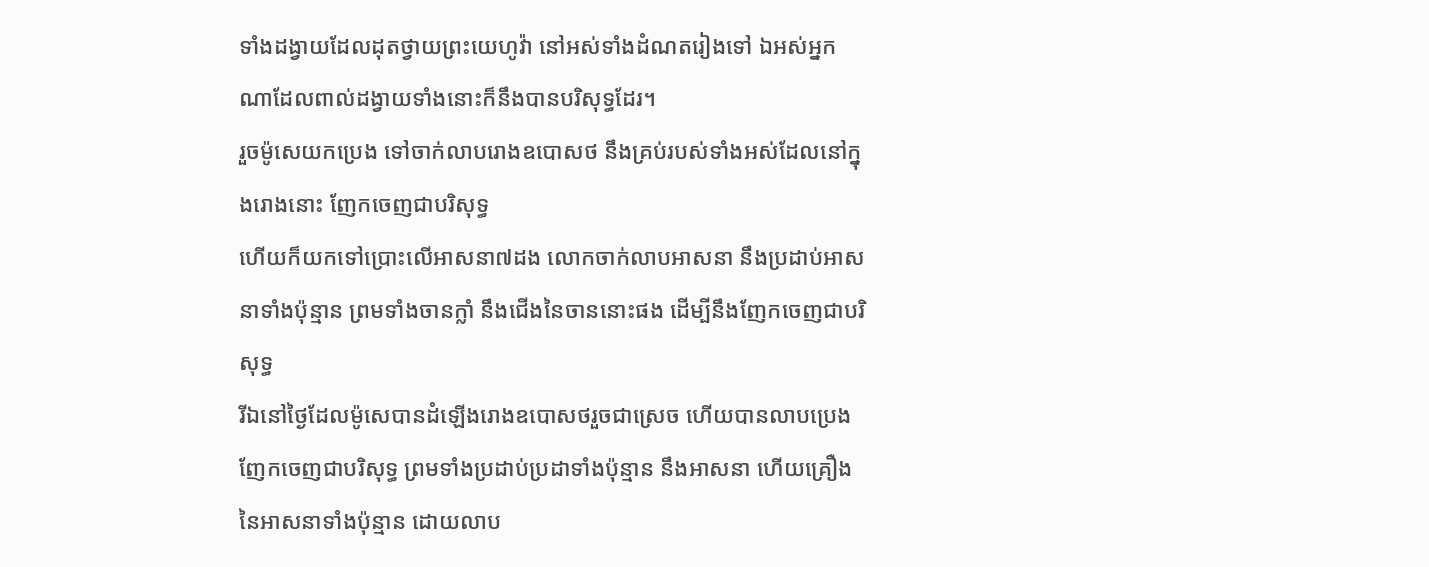ទាំងដង្វាយដែលដុតថ្វាយព្រះយេហូវ៉ា នៅអស់ទាំងដំណតរៀងទៅ ឯអស់អ្នកណាដែលពាល់ដង្វាយទាំងនោះក៏នឹងបានបរិសុទ្ធដែរ។
រួចម៉ូសេយកប្រេង ទៅចាក់លាបរោងឧបោសថ នឹងគ្រប់របស់ទាំងអស់ដែលនៅក្នុងរោងនោះ ញែកចេញជាបរិសុទ្ធ
ហើយក៏យកទៅប្រោះលើអាសនា៧ដង លោកចាក់លាបអាសនា នឹងប្រដាប់អាសនាទាំងប៉ុន្មាន ព្រមទាំងចានក្លាំ នឹងជើងនៃចាននោះផង ដើម្បីនឹងញែកចេញជាបរិសុទ្ធ
រីឯនៅថ្ងៃដែលម៉ូសេបានដំឡើងរោងឧបោសថរួចជាស្រេច ហើយបានលាបប្រេងញែកចេញជាបរិសុទ្ធ ព្រមទាំងប្រដាប់ប្រដាទាំងប៉ុន្មាន នឹងអាសនា ហើយគ្រឿងនៃអាសនាទាំងប៉ុន្មាន ដោយលាប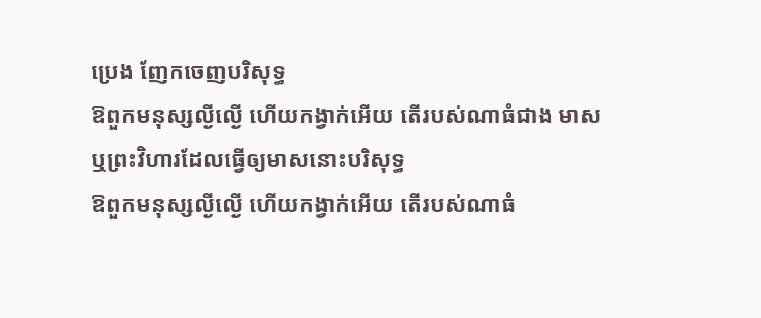ប្រេង ញែកចេញបរិសុទ្ធ
ឱពួកមនុស្សល្ងីល្ងើ ហើយកង្វាក់អើយ តើរបស់ណាធំជាង មាស ឬព្រះវិហារដែលធ្វើឲ្យមាសនោះបរិសុទ្ធ
ឱពួកមនុស្សល្ងីល្ងើ ហើយកង្វាក់អើយ តើរបស់ណាធំ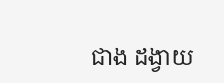ជាង ដង្វាយ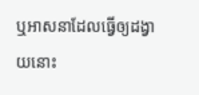ឬអាសនាដែលធ្វើឲ្យដង្វាយនោះ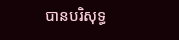បានបរិសុទ្ធ